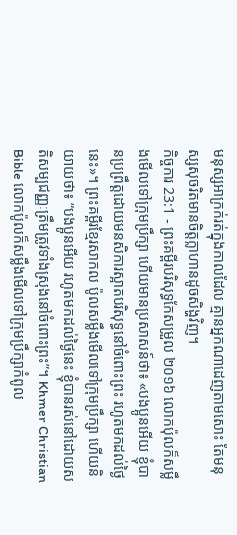មនុស្សអាក្រក់រត់ក្នុងកាលដែល គ្មានអ្នកណាដេញតាមសោះ តែមនុស្សសុចរិតមានចិត្តក្លាហានដូចសិង្ហវិញ។
កិច្ចការ 23:1 - ព្រះគម្ពីរបរិសុទ្ធកែសម្រួល ២០១៦ លោកប៉ុលក៏សម្លឹងមើលទៅក្រុមប្រឹក្សា ហើយមានប្រសាសន៍ថា៖ «បងប្អូនអើយ ខ្ញុំបានប្រព្រឹត្តដោយមនសិការស្អាតបរិសុទ្ធនៅចំពោះព្រះ រហូតមកដល់ថ្ងៃនេះ»។ ព្រះគម្ពីរខ្មែរសាកល ប៉ូលសម្លឹងមើលទៅក្រុមប្រឹក្សា ហើយនិយាយថា៖ “បងប្អូនអើយ រហូតមកដល់ថ្ងៃនេះ ខ្ញុំបានរស់នៅដោយសតិសម្បជញ្ញៈត្រឹមត្រូវទាំងស្រុងនៅចំពោះព្រះ”។ Khmer Christian Bible លោកប៉ូលក៏សម្លឹងមើលទៅក្រុមប្រឹក្សាកំពូល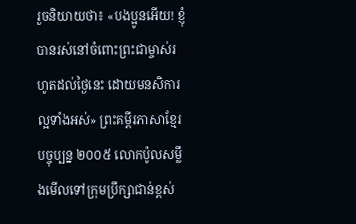រួចនិយាយថា៖ «បងប្អូនអើយ! ខ្ញុំបានរស់នៅចំពោះព្រះជាម្ចាស់រហូតដល់ថ្ងៃនេះ ដោយមនសិការល្អទាំងអស់» ព្រះគម្ពីរភាសាខ្មែរបច្ចុប្បន្ន ២០០៥ លោកប៉ូលសម្លឹងមើលទៅក្រុមប្រឹក្សាជាន់ខ្ពស់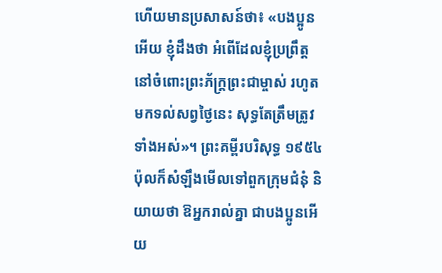ហើយមានប្រសាសន៍ថា៖ «បងប្អូនអើយ ខ្ញុំដឹងថា អំពើដែលខ្ញុំប្រព្រឹត្ត នៅចំពោះព្រះភ័ក្ត្រព្រះជាម្ចាស់ រហូតមកទល់សព្វថ្ងៃនេះ សុទ្ធតែត្រឹមត្រូវទាំងអស់»។ ព្រះគម្ពីរបរិសុទ្ធ ១៩៥៤ ប៉ុលក៏សំឡឹងមើលទៅពួកក្រុមជំនុំ និយាយថា ឱអ្នករាល់គ្នា ជាបងប្អូនអើយ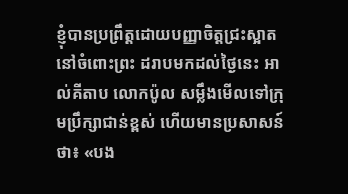ខ្ញុំបានប្រព្រឹត្តដោយបញ្ញាចិត្តជ្រះស្អាតនៅចំពោះព្រះ ដរាបមកដល់ថ្ងៃនេះ អាល់គីតាប លោកប៉ូល សម្លឹងមើលទៅក្រុមប្រឹក្សាជាន់ខ្ពស់ ហើយមានប្រសាសន៍ថា៖ «បង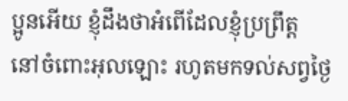ប្អូនអើយ ខ្ញុំដឹងថាអំពើដែលខ្ញុំប្រព្រឹត្ដ នៅចំពោះអុលឡោះ រហូតមកទល់សព្វថ្ងៃ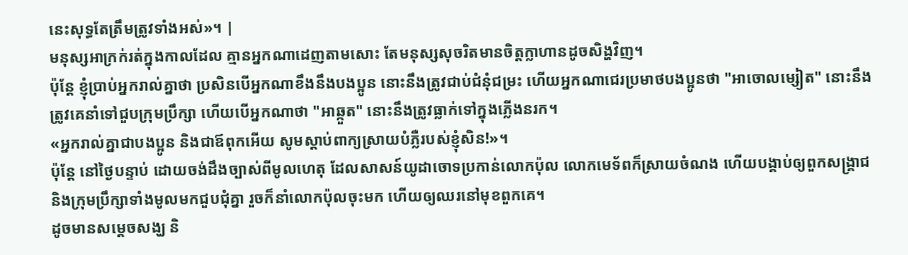នេះសុទ្ធតែត្រឹមត្រូវទាំងអស់»។ |
មនុស្សអាក្រក់រត់ក្នុងកាលដែល គ្មានអ្នកណាដេញតាមសោះ តែមនុស្សសុចរិតមានចិត្តក្លាហានដូចសិង្ហវិញ។
ប៉ុន្តែ ខ្ញុំប្រាប់អ្នករាល់គ្នាថា ប្រសិនបើអ្នកណាខឹងនឹងបងប្អូន នោះនឹងត្រូវជាប់ជំនុំជម្រះ ហើយអ្នកណាជេរប្រមាថបងប្អូនថា "អាចោលម្សៀត" នោះនឹងត្រូវគេនាំទៅជួបក្រុមប្រឹក្សា ហើយបើអ្នកណាថា "អាឆ្កួត" នោះនឹងត្រូវធ្លាក់ទៅក្នុងភ្លើងនរក។
«អ្នករាល់គ្នាជាបងប្អូន និងជាឪពុកអើយ សូមស្តាប់ពាក្យស្រាយបំភ្លឺរបស់ខ្ញុំសិន!»។
ប៉ុន្ដែ នៅថ្ងៃបន្ទាប់ ដោយចង់ដឹងច្បាស់ពីមូលហេតុ ដែលសាសន៍យូដាចោទប្រកាន់លោកប៉ុល លោកមេទ័ពក៏ស្រាយចំណង ហើយបង្គាប់ឲ្យពួកសង្គ្រាជ និងក្រុមប្រឹក្សាទាំងមូលមកជួបជុំគ្នា រួចក៏នាំលោកប៉ុលចុះមក ហើយឲ្យឈរនៅមុខពួកគេ។
ដូចមានសម្តេចសង្ឃ និ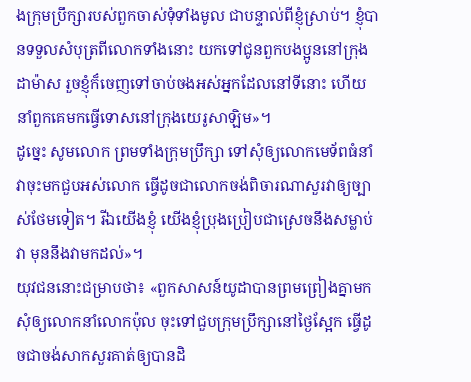ងក្រុមប្រឹក្សារបស់ពួកចាស់ទុំទាំងមូល ជាបន្ទាល់ពីខ្ញុំស្រាប់។ ខ្ញុំបានទទួលសំបុត្រពីលោកទាំងនោះ យកទៅជូនពួកបងប្អូននៅក្រុងដាម៉ាស រួចខ្ញុំក៏ចេញទៅចាប់ចងអស់អ្នកដែលនៅទីនោះ ហើយនាំពួកគេមកធ្វើទោសនៅក្រុងយេរូសាឡិម»។
ដូច្នេះ សូមលោក ព្រមទាំងក្រុមប្រឹក្សា ទៅសុំឲ្យលោកមេទ័ពធំនាំវាចុះមកជួបអស់លោក ធ្វើដូចជាលោកចង់ពិចារណាសួរវាឲ្យច្បាស់ថែមទៀត។ រីឯយើងខ្ញុំ យើងខ្ញុំប្រុងប្រៀបជាស្រេចនឹងសម្លាប់វា មុននឹងវាមកដល់»។
យុវជននោះជម្រាបថា៖ «ពួកសាសន៍យូដាបានព្រមព្រៀងគ្នាមកសុំឲ្យលោកនាំលោកប៉ុល ចុះទៅជួបក្រុមប្រឹក្សានៅថ្ងៃស្អែក ធ្វើដូចជាចង់សាកសួរគាត់ឲ្យបានដិ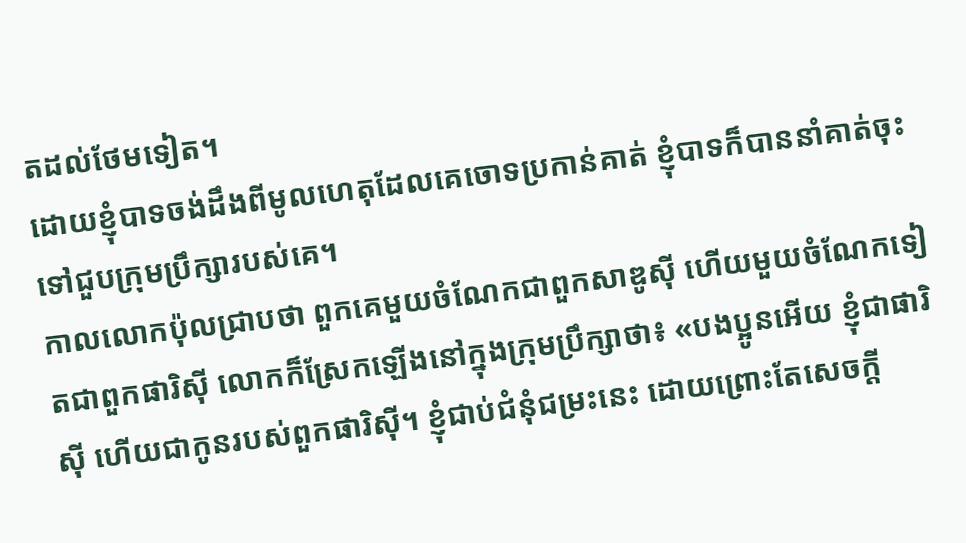តដល់ថែមទៀត។
ដោយខ្ញុំបាទចង់ដឹងពីមូលហេតុដែលគេចោទប្រកាន់គាត់ ខ្ញុំបាទក៏បាននាំគាត់ចុះទៅជួបក្រុមប្រឹក្សារបស់គេ។
កាលលោកប៉ុលជ្រាបថា ពួកគេមួយចំណែកជាពួកសាឌូស៊ី ហើយមួយចំណែកទៀតជាពួកផារិស៊ី លោកក៏ស្រែកឡើងនៅក្នុងក្រុមប្រឹក្សាថា៖ «បងប្អូនអើយ ខ្ញុំជាផារិស៊ី ហើយជាកូនរបស់ពួកផារិស៊ី។ ខ្ញុំជាប់ជំនុំជម្រះនេះ ដោយព្រោះតែសេចក្តី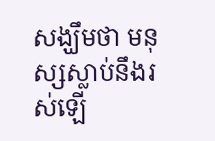សង្ឃឹមថា មនុស្សស្លាប់នឹងរស់ឡើ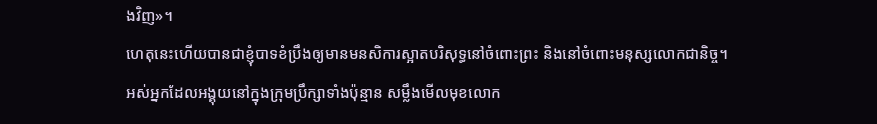ងវិញ»។
ហេតុនេះហើយបានជាខ្ញុំបាទខំប្រឹងឲ្យមានមនសិការស្អាតបរិសុទ្ធនៅចំពោះព្រះ និងនៅចំពោះមនុស្សលោកជានិច្ច។
អស់អ្នកដែលអង្គុយនៅក្នុងក្រុមប្រឹក្សាទាំងប៉ុន្មាន សម្លឹងមើលមុខលោក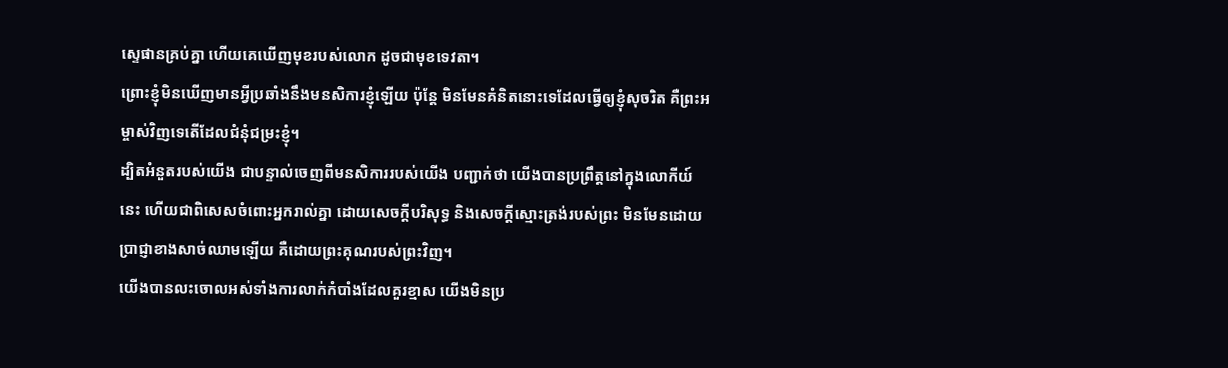ស្ទេផានគ្រប់គ្នា ហើយគេឃើញមុខរបស់លោក ដូចជាមុខទេវតា។
ព្រោះខ្ញុំមិនឃើញមានអ្វីប្រឆាំងនឹងមនសិការខ្ញុំឡើយ ប៉ុន្តែ មិនមែនគំនិតនោះទេដែលធ្វើឲ្យខ្ញុំសុចរិត គឺព្រះអម្ចាស់វិញទេតើដែលជំនុំជម្រះខ្ញុំ។
ដ្បិតអំនួតរបស់យើង ជាបន្ទាល់ចេញពីមនសិការរបស់យើង បញ្ជាក់ថា យើងបានប្រព្រឹត្តនៅក្នុងលោកីយ៍នេះ ហើយជាពិសេសចំពោះអ្នករាល់គ្នា ដោយសេចក្តីបរិសុទ្ធ និងសេចក្តីស្មោះត្រង់របស់ព្រះ មិនមែនដោយប្រាជ្ញាខាងសាច់ឈាមឡើយ គឺដោយព្រះគុណរបស់ព្រះវិញ។
យើងបានលះចោលអស់ទាំងការលាក់កំបាំងដែលគួរខ្មាស យើងមិនប្រ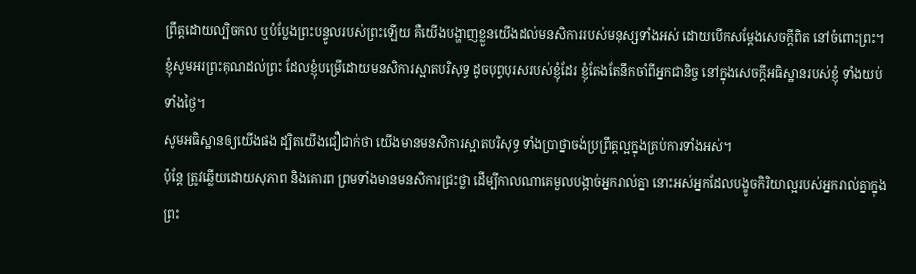ព្រឹត្តដោយល្បិចកល ឬបំប្លែងព្រះបន្ទូលរបស់ព្រះឡើយ គឺយើងបង្ហាញខ្លួនយើងដល់មនសិការរបស់មនុស្សទាំងអស់ ដោយបើកសម្ដែងសេចក្តីពិត នៅចំពោះព្រះ។
ខ្ញុំសូមអរព្រះគុណដល់ព្រះ ដែលខ្ញុំបម្រើដោយមនសិការស្អាតបរិសុទ្ធ ដូចបុព្វបុរសរបស់ខ្ញុំដែរ ខ្ញុំតែងតែនឹកចាំពីអ្នកជានិច្ច នៅក្នុងសេចក្ដីអធិស្ឋានរបស់ខ្ញុំ ទាំងយប់ទាំងថ្ងៃ។
សូមអធិស្ឋានឲ្យយើងផង ដ្បិតយើងជឿជាក់ថា យើងមានមនសិការស្អាតបរិសុទ្ធ ទាំងប្រាថ្នាចង់ប្រព្រឹត្តល្អក្នុងគ្រប់ការទាំងអស់។
ប៉ុន្តែ ត្រូវឆ្លើយដោយសុភាព និងគោរព ព្រមទាំងមានមនសិការជ្រះថ្លា ដើម្បីកាលណាគេមួលបង្កាច់អ្នករាល់គ្នា នោះអស់អ្នកដែលបង្ខូចកិរិយាល្អរបស់អ្នករាល់គ្នាក្នុងព្រះ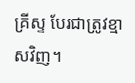គ្រីស្ទ បែរជាត្រូវខ្មាសវិញ។